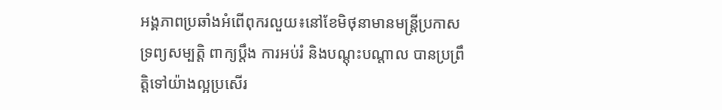អង្គភាពប្រឆាំងអំពើពុករលួយ៖នៅខែមិថុនាមានមន្រ្តីប្រកាសទ្រព្យសម្បត្តិ ពាក្យប្តឹង ការអប់រំ និងបណ្តុះបណ្តាល បានប្រព្រឹត្តិទៅយ៉ាងល្អប្រសើរ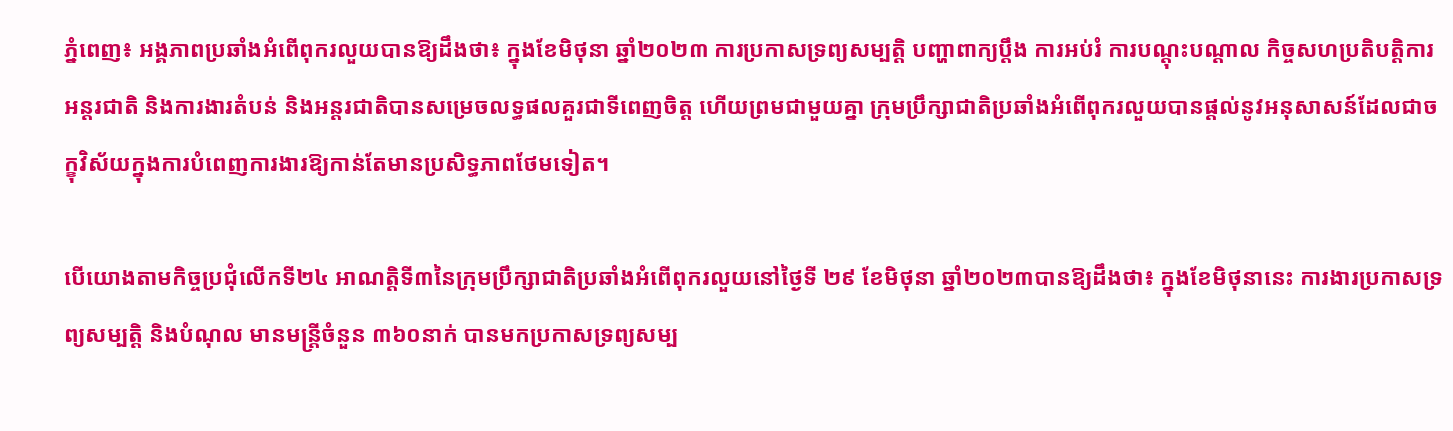ភ្នំពេញ៖ អង្គភាពប្រឆាំងអំពើពុករលួយបានឱ្យដឹងថា៖ ក្នុងខែមិថុនា ឆ្នាំ២០២៣ ការប្រកាសទ្រព្យសម្បត្តិ បញ្ហាពាក្យប្តឹង ការអប់រំ ការបណ្តុះបណ្តាល កិច្ចសហប្រតិបត្តិការអន្តរជាតិ និងការងារតំបន់ និងអន្តរជាតិបានសម្រេចលទ្ធផលគួរជាទីពេញចិត្ត ហើយព្រមជាមួយគ្នា ក្រុមប្រឹក្សាជាតិប្រឆាំងអំពើពុករលួយបានផ្តល់នូវអនុសាសន៍ដែលជាចក្ខុវិស័យក្នុងការបំពេញការងារឱ្យកាន់តែមានប្រសិទ្ធភាពថែមទៀត។

បើយោងតាមកិច្ចប្រជុំលើកទី២៤ អាណត្តិទី៣នៃក្រុមប្រឹក្សាជាតិប្រឆាំងអំពើពុករលួយនៅថ្ងៃទី ២៩ ខែមិថុនា ឆ្នាំ២០២៣បានឱ្យដឹងថា៖ ក្នុងខែមិថុនានេះ ការងារប្រកាសទ្រព្យសម្បត្តិ និងបំណុល មានមន្ត្រីចំនួន ៣៦០នាក់ បានមកប្រកាសទ្រព្យសម្ប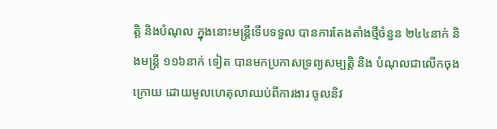ត្តិ និងបំណុល ក្នុងនោះមន្ត្រីទើបទទួល បានការតែងតាំងថ្មីចំនួន ២៤៤នាក់ និងមន្ត្រី ១១៦នាក់ ទៀត បានមកប្រកាសទ្រព្យសម្បត្តិ និង បំណុលជាលើកចុងក្រោយ ដោយមូលហេតុលាឈប់ពីការងារ ចូលនិវ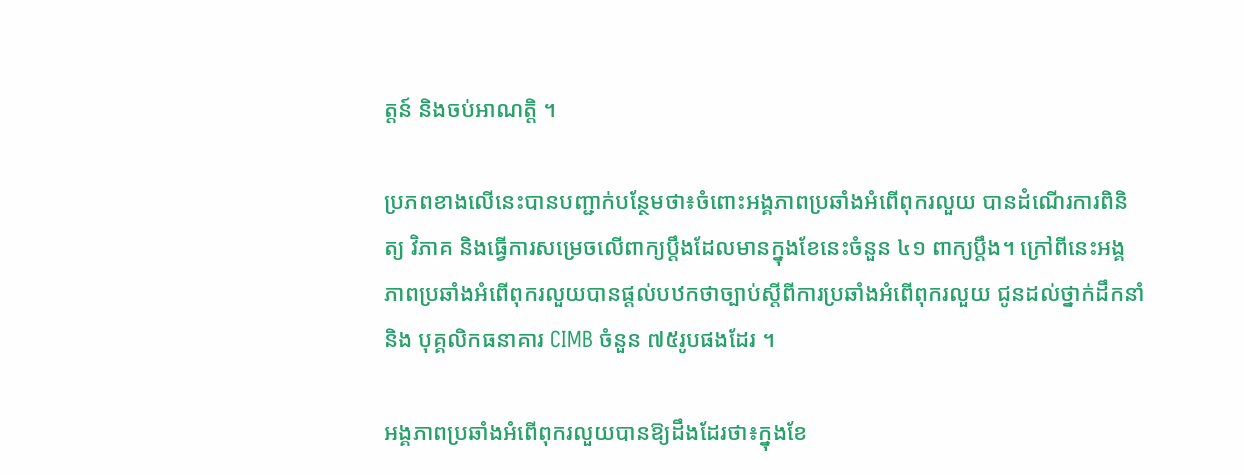ត្តន៍ និងចប់អាណត្តិ ។

ប្រភពខាងលើនេះបានបញ្ជាក់បន្ថែមថា៖ចំពោះអង្គភាពប្រឆាំងអំពើពុករលួយ បានដំណើរការពិនិត្យ វិភាគ និងធ្វើការសម្រេចលើពាក្យប្ដឹងដែលមានក្នុងខែនេះចំនួន ៤១ ពាក្យប្ដឹង។ ក្រៅពីនេះអង្គភាពប្រឆាំងអំពើពុករលួយបានផ្ដល់បឋកថាច្បាប់ស្តីពីការប្រឆាំងអំពើពុករលួយ ជូនដល់ថ្នាក់ដឹកនាំ និង បុគ្គលិកធនាគារ CIMB ចំនួន ៧៥រូបផងដែរ ។

អង្គភាពប្រឆាំងអំពើពុករលួយបានឱ្យដឹងដែរថា៖ក្នុងខែ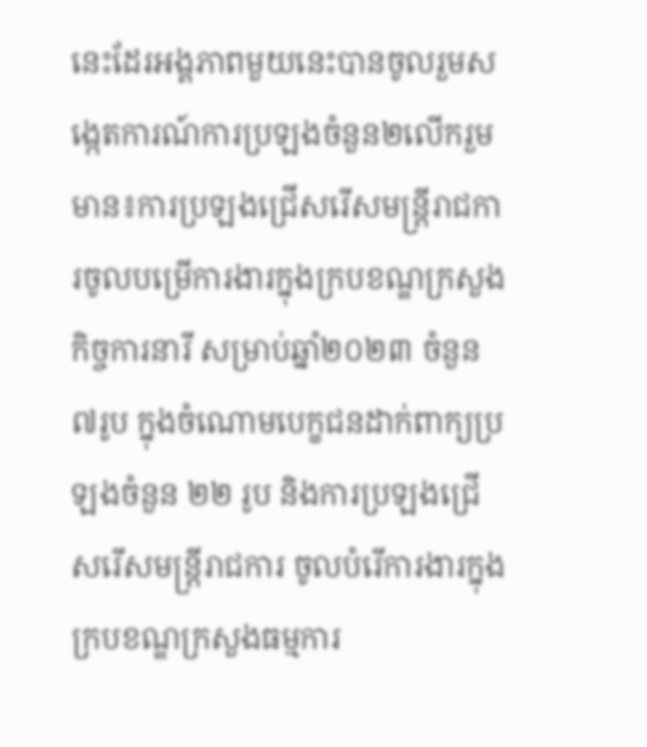នេះដែរអង្គភាពមួយនេះបានចូលរួមសង្កេតការណ៍ការប្រឡងចំនួន២លើករួមមាន៖ការប្រឡងជ្រើសរើសមន្ត្រីរាជការចូលបម្រើការងារក្នុងក្របខណ្ឌក្រសួងកិច្ចការនារី សម្រាប់ឆ្នាំ២០២៣ ចំនួន ៧រូប ក្នុងចំណោមបេក្ខជនដាក់ពាក្យប្រឡងចំនួន ២២ រូប និងការប្រឡងជ្រើសរើសមន្ត្រីរាជការ ចូលបំរើការងារក្នុងក្របខណ្ឌក្រសួងធម្មការ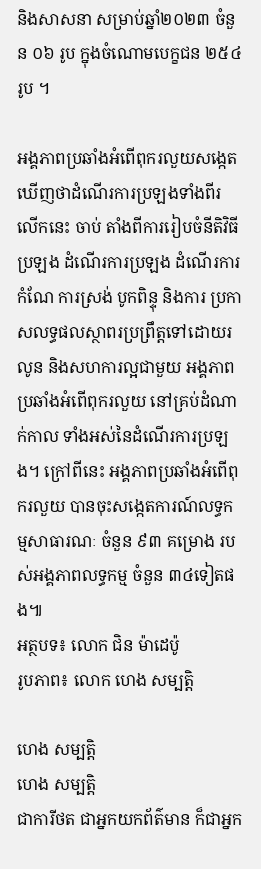និងសាសនា សម្រាប់ឆ្នាំ២០២៣ ចំនួន ០៦ រូប ក្នុងចំណោមបេក្ខជន ២៥៤រូប ។

អង្គភាពប្រឆាំងអំពើពុករលួយសង្កេតឃើញថាដំណើរការប្រឡងទាំងពីរលើកនេះ ចាប់ តាំងពីការរៀបចំនីតិវិធីប្រឡង ដំណើរការប្រឡង ដំណើរការកំណែ ការស្រង់ បូកពិន្ទុ និងការ ប្រកាសលទ្ធផលស្ថាពរប្រព្រឹត្តទៅដោយរលូន និងសហការល្អជាមួយ អង្គភាពប្រឆាំងអំពើពុករលួយ នៅគ្រប់ដំណាក់កាល ទាំងអស់នៃដំណើរការប្រឡង។ ក្រៅពីនេះ អង្គភាពប្រឆាំងអំពើពុករលួយ បានចុះសង្កេតការណ៍លទ្ធកម្មសាធារណៈ ចំនួន ៩៣ គម្រោង របស់អង្គភាពលទ្ធកម្ម ចំនួន ៣៤ទៀតផង៕
អត្ថបទ៖ លោក ជិន ម៉ាដេប៉ូ
រូបភាព៖ លោក ហេង សម្បត្តិ

ហេង សម្បត្តិ
ហេង សម្បត្តិ
ជាការីថត ជាអ្នកយកព័ត៌មាន ក៏ជាអ្នក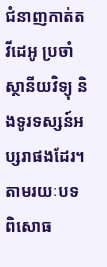ជំនាញកាត់តវីដេអូ ប្រចាំស្ថានីយវិទ្យុ និងទូរទស្សន៍អប្សរាផងដែរ។ តាមរយៈបទពិសោធ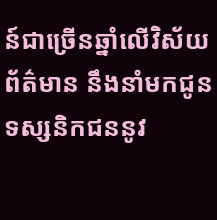ន៍ជាច្រើនឆ្នាំលើវិស័យព័ត៌មាន នឹងនាំមកជូនទស្សនិកជននូវ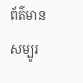ព័ត៌មានសម្បូរ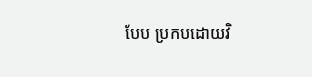បែប ប្រកបដោយវិ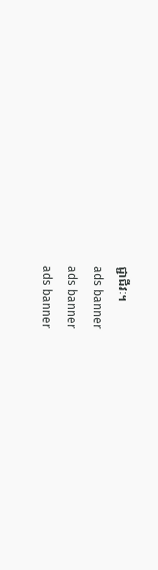ជ្ជាជីវៈ។
ads banner
ads banner
ads banner